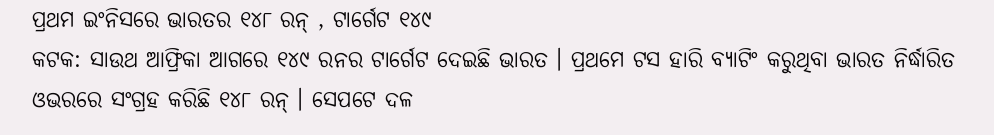ପ୍ରଥମ ଇଂନିସରେ ଭାରତର ୧୪୮ ରନ୍ , ଟାର୍ଗେଟ ୧୪୯
କଟକ: ସାଉଥ ଆଫ୍ରିକା ଆଗରେ ୧୪୯ ରନର ଟାର୍ଗେଟ ଦେଇଛି ଭାରତ । ପ୍ରଥମେ ଟସ ହାରି ବ୍ୟାଟିଂ କରୁଥିବା ଭାରତ ନିର୍ଦ୍ଧାରିତ ଓଭରରେ ସଂଗ୍ରହ କରିଛି ୧୪୮ ରନ୍ । ସେପଟେ ଦଳ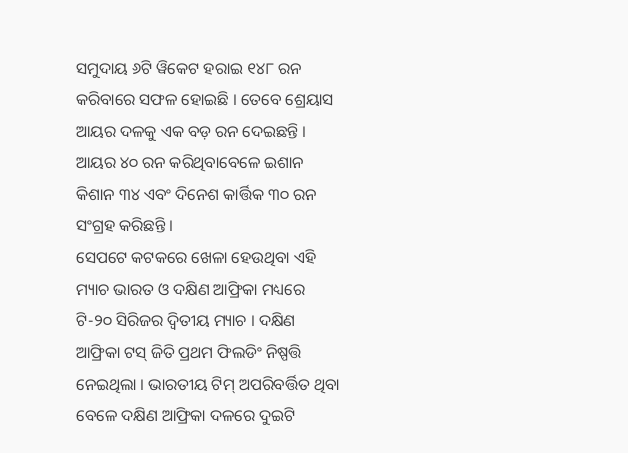ସମୁଦାୟ ୬ଟି ୱିକେଟ ହରାଇ ୧୪୮ ରନ କରିବାରେ ସଫଳ ହୋଇଛି । ତେବେ ଶ୍ରେୟାସ ଆୟର ଦଳକୁ ଏକ ବଡ଼ ରନ ଦେଇଛନ୍ତି । ଆୟର ୪୦ ରନ କରିଥିବାବେଳେ ଇଶାନ କିଶାନ ୩୪ ଏବଂ ଦିନେଶ କାର୍ତ୍ତିକ ୩୦ ରନ ସଂଗ୍ରହ କରିଛନ୍ତି ।
ସେପଟେ କଟକରେ ଖେଳା ହେଉଥିବା ଏହି ମ୍ୟାଚ ଭାରତ ଓ ଦକ୍ଷିଣ ଆଫ୍ରିକା ମଧ୍ୟରେ ଟି-୨୦ ସିରିଜର ଦ୍ୱିତୀୟ ମ୍ୟାଚ । ଦକ୍ଷିଣ ଆଫ୍ରିକା ଟସ୍ ଜିତି ପ୍ରଥମ ଫିଲଡିଂ ନିଷ୍ପତ୍ତି ନେଇଥିଲା । ଭାରତୀୟ ଟିମ୍ ଅପରିବର୍ତ୍ତିତ ଥିବା ବେଳେ ଦକ୍ଷିଣ ଆଫ୍ରିକା ଦଳରେ ଦୁଇଟି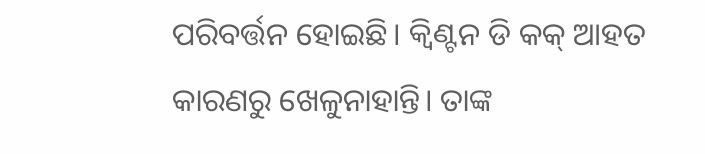ପରିବର୍ତ୍ତନ ହୋଇଛି। କ୍ବିଣ୍ଟନ ଡି କକ୍ ଆହତ କାରଣରୁ ଖେଳୁନାହାନ୍ତି। ତାଙ୍କ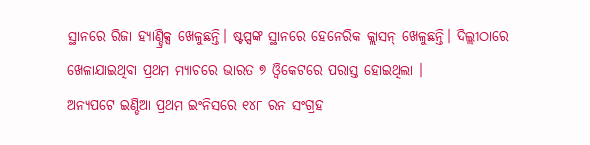ସ୍ଥାନରେ ରିଜା ହ୍ୟାଣ୍ଡ୍ରିକ୍ସ ଖେଳୁଛନ୍ତି। ଷ୍ଟପ୍ସଙ୍କ ସ୍ଥାନରେ ହେନେରିକ କ୍ଲାସନ୍ ଖେଳୁଛନ୍ତି। ଦିଲ୍ଲୀଠାରେ ଖେଳାଯାଇଥିବା ପ୍ରଥମ ମ୍ୟାଚରେ ଭାରତ ୭ ଓ୍ବିକେଟରେ ପରାସ୍ତ ହୋଇଥିଲା ।
ଅନ୍ୟପଟେ ଇଣ୍ଡିଆ ପ୍ରଥମ ଇଂନିସରେ ୧୪୮ ରନ ସଂଗ୍ରହ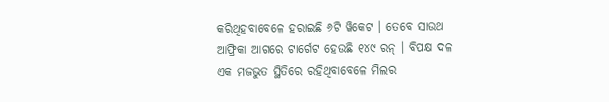କରିଥିହବାବେଳେ ହରାଇଛି ୬ଟି ୱିକେଟ । ତେବେ ସାଉଥ ଆଫ୍ରିକା ଆଗରେ ଟାର୍ଗେଟ ହେଉଛି ୧୪୯ ରନ୍ । ବିପକ୍ଷ ଦଳ ଏକ ମଜଭୁତ ସ୍ଥିତିରେ ରହିଥିବାବେଳେ ମିଲର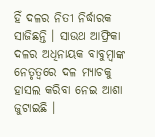ହିଁ ଦଳର ନିତୀ ନିର୍ଦ୍ଧାରକ ସାଜିଛନ୍ତି । ସାଉଥ ଆଫ୍ରିକା ଦଳର ଅଧିନାୟକ ବାବୁମ୍ବାଙ୍କ ନେତୃତ୍ୱରେ ଦଳ ମ୍ୟାଚକୁ ହାସଲ କରିବା ନେଇ ଆଶା ଜୁଟାଇଛି ।